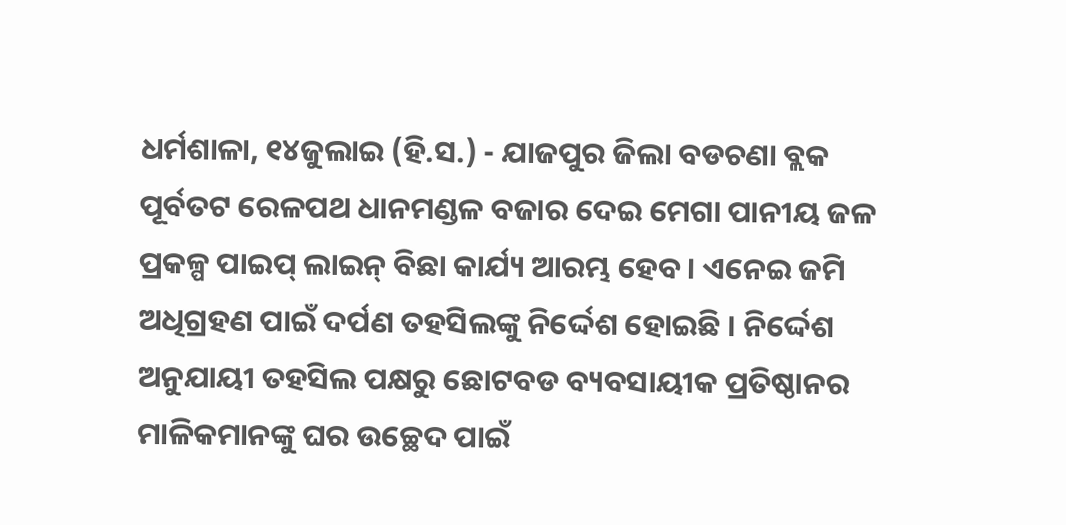ଧର୍ମଶାଳା, ୧୪ଜୁଲାଇ (ହି.ସ.) - ଯାଜପୁର ଜିଲା ବଡଚଣା ବ୍ଲକ ପୂର୍ବତଟ ରେଳପଥ ଧାନମଣ୍ଡଳ ବଜାର ଦେଇ ମେଗା ପାନୀୟ ଜଳ ପ୍ରକଳ୍ପ ପାଇପ୍ ଲାଇନ୍ ବିଛା କାର୍ଯ୍ୟ ଆରମ୍ଭ ହେବ । ଏନେଇ ଜମି ଅଧିଗ୍ରହଣ ପାଇଁ ଦର୍ପଣ ତହସିଲଙ୍କୁ ନିର୍ଦ୍ଦେଶ ହୋଇଛି । ନିର୍ଦ୍ଦେଶ ଅନୁଯାୟୀ ତହସିଲ ପକ୍ଷରୁ ଛୋଟବଡ ବ୍ୟବସାୟୀକ ପ୍ରତିଷ୍ଠାନର ମାଳିକମାନଙ୍କୁ ଘର ଉଚ୍ଛେଦ ପାଇଁ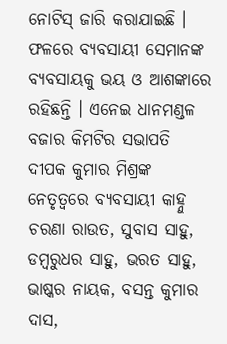ନୋଟିସ୍ ଜାରି କରାଯାଇଛି । ଫଳରେ ବ୍ୟବସାୟୀ ସେମାନଙ୍କ ବ୍ୟବସାୟକୁ ଭୟ ଓ ଆଶଙ୍କାରେ ରହିଛନ୍ତି । ଏନେଇ ଧାନମଣ୍ଡଳ ବଜାର କିମଟିର ସଭାପତି ଦୀପକ କୁମାର ମିଶ୍ରଙ୍କ ନେତୃତ୍ୱରେ ବ୍ୟବସାୟୀ କାହ୍ନୁ ଚରଣା ରାଉତ, ସୁବାସ ସାହୁ, ଡମ୍ବରୁଧର ସାହୁ, ଭରତ ସାହୁ, ଭାଷ୍କର ନାୟକ, ବସନ୍ତ କୁମାର ଦାସ,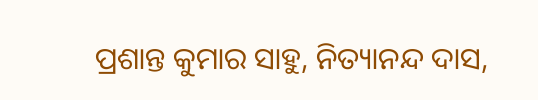ପ୍ରଶାନ୍ତ କୁମାର ସାହୁ, ନିତ୍ୟାନନ୍ଦ ଦାସ,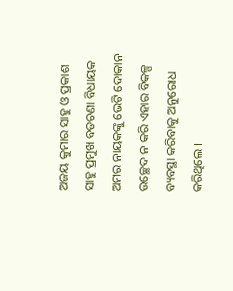ଅଜୟ କୁମାର ସାହୁ ଓ ପ୍ରକାଶ ସାହୁ ପ୍ରମୁଖ ବଡଚଣା ବିଧାୟକ ଅମର ନାୟକଙ୍କୁ ଭେଟି ଦୋକାନ ଉଚ୍ଛେଦ ନ କରି ଏହାର ବିକଳ୍ପ ବ୍ୟବସ୍ଥା କରିବାକୁ ଅନୁରୋଧ କରିଥିଲେ ।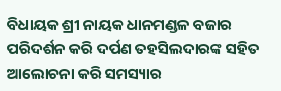ବିଧାୟକ ଶ୍ରୀ ନାୟକ ଧାନମଣ୍ଡଳ ବଜାର ପରିଦର୍ଶନ କରି ଦର୍ପଣ ତହସିଲଦାରଙ୍କ ସହିତ ଆଲୋଚନା କରି ସମସ୍ୟାର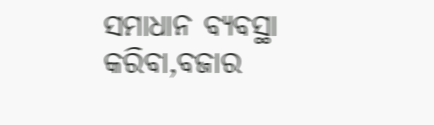ସମାଧାନ ବ୍ୟବସ୍ଥା କରିବା,ବଜାର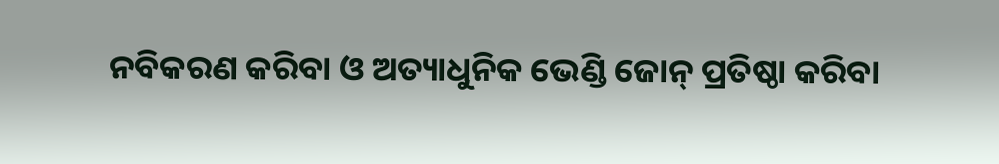ନବିକରଣ କରିବା ଓ ଅତ୍ୟାଧୁନିକ ଭେଣ୍ଡି ଜୋନ୍ ପ୍ରତିଷ୍ଠା କରିବା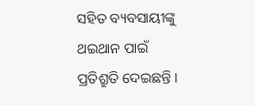ସହିତ ବ୍ୟବସାୟୀଙ୍କୁ ଥଇଥାନ ପାଇଁ ପ୍ରତିଶ୍ରୁତି ଦେଇଛନ୍ତି ।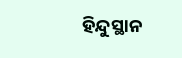ହିନ୍ଦୁସ୍ଥାନ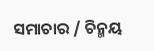ସମାଚାର / ଚିନ୍ମୟ